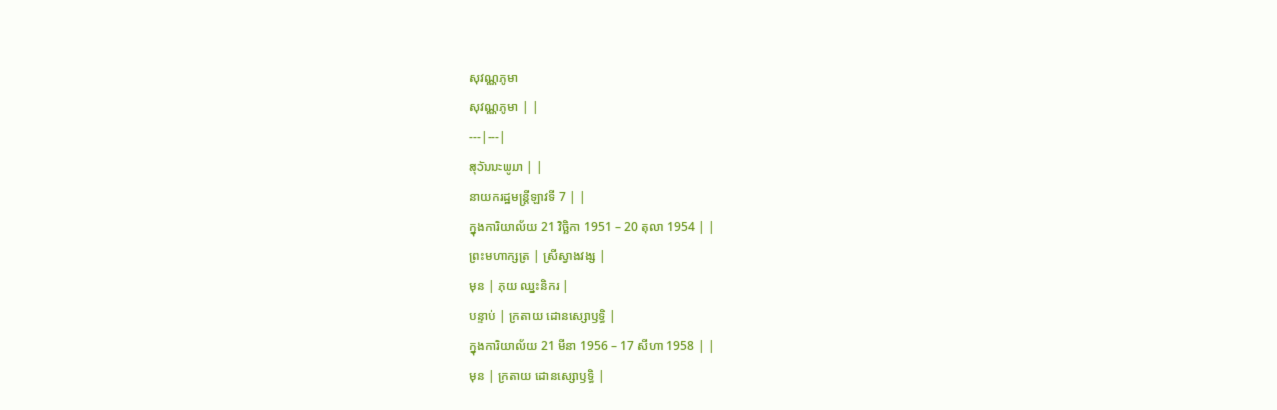សុវណ្ណភូមា
សុវណ្ណភូមា | |
---|---|
ສຸວັນນະພູມາ | |
នាយករដ្ឋមន្ត្រីឡាវទី 7 | |
ក្នុងការិយាល័យ 21 វិច្ឆិកា 1951 – 20 តុលា 1954 | |
ព្រះមហាក្សត្រ | ស្រីស្វាងវង្ស |
មុន | ភុយ ឈ្នះនិករ |
បន្ទាប់ | ក្រតាយ ដោនស្សោឫទ្ធិ |
ក្នុងការិយាល័យ 21 មីនា 1956 – 17 សីហា 1958 | |
មុន | ក្រតាយ ដោនស្សោឫទ្ធិ |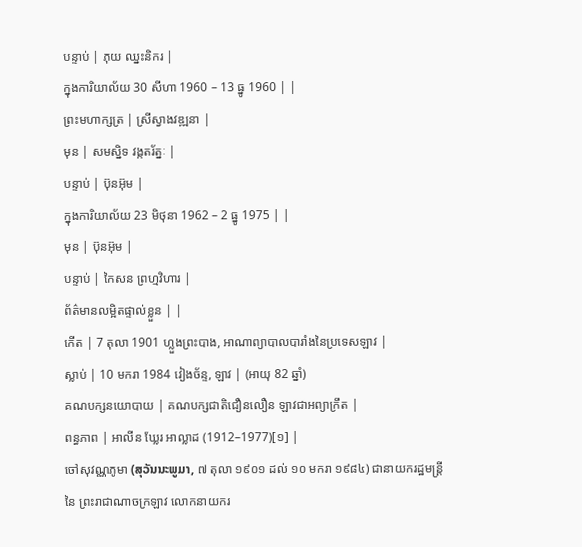បន្ទាប់ | ភុយ ឈ្នះនិករ |
ក្នុងការិយាល័យ 30 សីហា 1960 – 13 ធ្នូ 1960 | |
ព្រះមហាក្សត្រ | ស្រីស្វាងវឌ្ឍនា |
មុន | សមស្និទ វង្កតរ័ត្នៈ |
បន្ទាប់ | ប៊ុនអ៊ុម |
ក្នុងការិយាល័យ 23 មិថុនា 1962 – 2 ធ្នូ 1975 | |
មុន | ប៊ុនអ៊ុម |
បន្ទាប់ | កៃសន ព្រហ្មវិហារ |
ព័ត៌មានលម្អិតផ្ទាល់ខ្លួន | |
កើត | 7 តុលា 1901 ហ្លួងព្រះបាង, អាណាព្យាបាលបារាំងនៃប្រទេសឡាវ |
ស្លាប់ | 10 មករា 1984 វៀងច័ន្ទ, ឡាវ | (អាយុ 82 ឆ្នាំ)
គណបក្សនយោបាយ | គណបក្សជាតិជឿនលឿន ឡាវជាអព្យាក្រឹត |
ពន្ធភាព | អាលីន ឃ្លែរ អាល្លាដ (1912–1977)[១] |
ចៅសុវណ្ណភូមា (ສຸວັນນະພູມາ, ៧ តុលា ១៩០១ ដល់ ១០ មករា ១៩៨៤) ជានាយករដ្ឋមន្ត្រីនៃ ព្រះរាជាណាចក្រឡាវ លោកនាយករ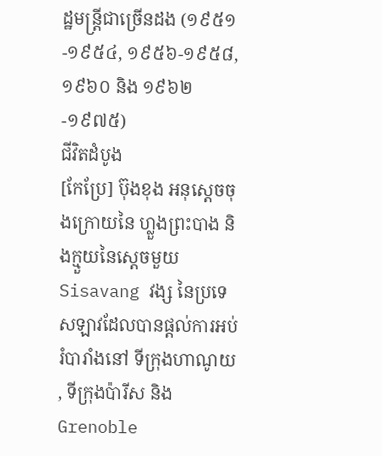ដ្ឋមន្ត្រីជាច្រើនដង (១៩៥១-១៩៥៤, ១៩៥៦-១៩៥៨, ១៩៦០ និង ១៩៦២-១៩៧៥)
ជីវិតដំបូង
[កែប្រែ] ប៊ុងខុង អនុស្តេចចុងក្រោយនៃ ហ្លួងព្រះបាង និងក្មួយនៃស្ដេចមួយ Sisavang វង្ស នៃប្រទេសឡាវដែលបានផ្តល់ការអប់រំបារាំងនៅ ទីក្រុងហាណូយ , ទីក្រុងប៉ារីស និង Grenoble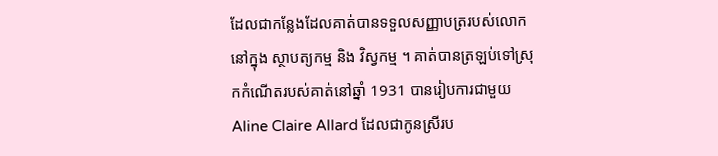ដែលជាកន្លែងដែលគាត់បានទទួលសញ្ញាបត្ររបស់លោកនៅក្នុង ស្ថាបត្យកម្ម និង វិស្វកម្ម ។ គាត់បានត្រឡប់ទៅស្រុកកំណើតរបស់គាត់នៅឆ្នាំ 1931 បានរៀបការជាមួយ Aline Claire Allard ដែលជាកូនស្រីរប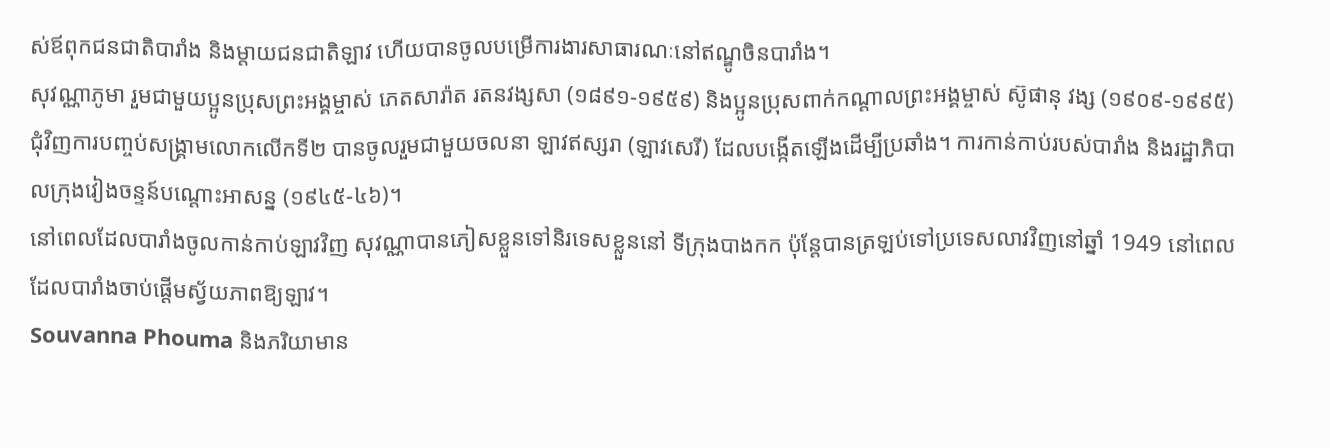ស់ឪពុកជនជាតិបារាំង និងម្តាយជនជាតិឡាវ ហើយបានចូលបម្រើការងារសាធារណៈនៅឥណ្ឌូចិនបារាំង។
សុវណ្ណាភូមា រួមជាមួយប្អូនប្រុសព្រះអង្គម្ចាស់ ភេតសារ៉ាត រតនវង្សសា (១៨៩១-១៩៥៩) និងប្អូនប្រុសពាក់កណ្តាលព្រះអង្គម្ចាស់ ស៊ូផានុ វង្ស (១៩០៩-១៩៩៥) ជុំវិញការបញ្ចប់សង្គ្រាមលោកលើកទី២ បានចូលរួមជាមួយចលនា ឡាវឥស្សរា (ឡាវសេរី) ដែលបង្កើតឡើងដើម្បីប្រឆាំង។ ការកាន់កាប់របស់បារាំង និងរដ្ឋាភិបាលក្រុងវៀងចន្ទន៍បណ្តោះអាសន្ន (១៩៤៥-៤៦)។
នៅពេលដែលបារាំងចូលកាន់កាប់ឡាវវិញ សុវណ្ណាបានភៀសខ្លួនទៅនិរទេសខ្លួននៅ ទីក្រុងបាងកក ប៉ុន្តែបានត្រឡប់ទៅប្រទេសលាវវិញនៅឆ្នាំ 1949 នៅពេលដែលបារាំងចាប់ផ្តើមស្វ័យភាពឱ្យឡាវ។
Souvanna Phouma និងភរិយាមាន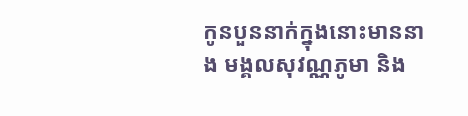កូនបួននាក់ក្នុងនោះមាននាង មង្គលសុវណ្ណភូមា និង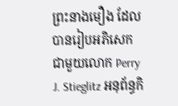ព្រះនាងមឿង ដែលបានរៀបអភិសេកជាមួយលោក Perry J. Stieglitz អនុព័ន្ធកិ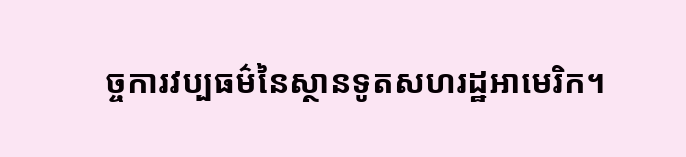ច្ចការវប្បធម៌នៃស្ថានទូតសហរដ្ឋអាមេរិក។